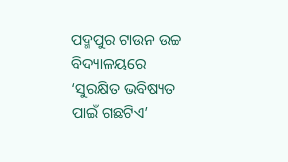ପଦ୍ମପୁର ଟାଉନ ଉଚ୍ଚ ବିଦ୍ୟାଳୟରେ ‘ସୁରକ୍ଷିତ ଭବିଷ୍ୟତ ପାଇଁ ଗଛଟିଏ’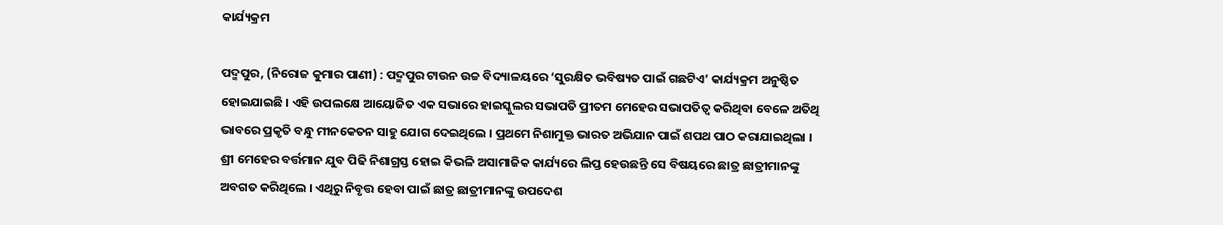କାର୍ଯ୍ୟକ୍ରମ

ପଦ୍ମପୁର, (ନିରୋଜ କୁମାର ପାଣୀ) : ପଦ୍ମପୁର ଟାଉନ ଉଚ୍ଚ ବିଦ୍ୟାଳୟରେ ‘ସୁରକ୍ଷିତ ଭବିଷ୍ୟତ ପାଇଁ ଗଛଟିଏ’ କାର୍ଯ୍ୟକ୍ରମ ଅନୁଷ୍ଠିତ ହୋଇଯାଇଛି । ଏହି ଉପଲକ୍ଷେ ଆୟୋଜିତ ଏକ ସଭାରେ ହାଇସ୍କୁଲର ସଭାପତି ପ୍ରୀତମ ମେହେର ସଭାପତିତ୍ୱ କରିଥିବା ବେଳେ ଅତିଥି ଭାବରେ ପ୍ରକୃତି ବନ୍ଧୁ ମୀନକେତନ ସାହୁ ଯୋଗ ଦେଇଥିଲେ । ପ୍ରଥମେ ନିଶାମୁକ୍ତ ଭାରତ ଅଭିଯାନ ପାଇଁ ଶପଥ ପାଠ କରାଯାଇଥିଲା । ଶ୍ରୀ ମେହେର ବର୍ତ୍ତମାନ ଯୁବ ପିଢି ନିଶାଗ୍ରସ୍ତ ହୋଇ କିଭଳି ଅସାମାଜିକ କାର୍ଯ୍ୟରେ ଲିପ୍ତ ହେଉଛନ୍ତି ସେ ବିଷୟରେ ଛାତ୍ର ଛାତ୍ରୀମାନଙ୍କୁ ଅବଗତ କରିଥିଲେ । ଏଥିରୁ ନିବୃତ୍ତ ହେବା ପାଇଁ ଛାତ୍ର ଛାତ୍ରୀମାନଙ୍କୁ ଉପଦେଶ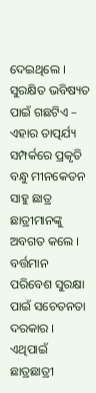ଦେଇଥିଲେ । ସୁରକ୍ଷିତ ଭବିଷ୍ୟତ ପାଇଁ ଗଛଟିଏ – ଏହାର ତାତ୍ପର୍ଯ୍ୟ ସମ୍ପର୍କରେ ପ୍ରକୃତି ବନ୍ଧୁ ମୀନକେତନ ସାହୁ ଛାତ୍ର ଛାତ୍ରୀମାନଙ୍କୁ ଅବଗତ କଲେ । ବର୍ତ୍ତମାନ ପରିବେଶ ସୁରକ୍ଷା ପାଇଁ ସଚେତନତା ଦରକାର । ଏଥିପାଇଁ ଛାତ୍ରଛାତ୍ରୀ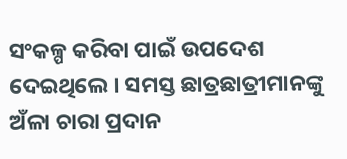ସଂକଳ୍ପ କରିବା ପାଇଁ ଉପଦେଶ ଦେଇଥିଲେ । ସମସ୍ତ ଛାତ୍ରଛାତ୍ରୀମାନଙ୍କୁ ଅଁଳା ଚାରା ପ୍ରଦାନ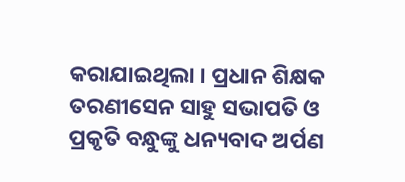କରାଯାଇଥିଲା । ପ୍ରଧାନ ଶିକ୍ଷକ ତରଣୀସେନ ସାହୁ ସଭାପତି ଓ ପ୍ରକୃତି ବନ୍ଧୁଙ୍କୁ ଧନ୍ୟବାଦ ଅର୍ପଣ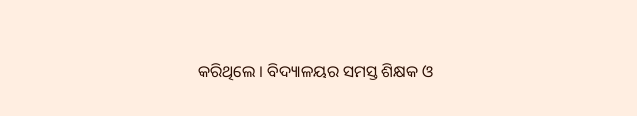କରିଥିଲେ । ବିଦ୍ୟାଳୟର ସମସ୍ତ ଶିକ୍ଷକ ଓ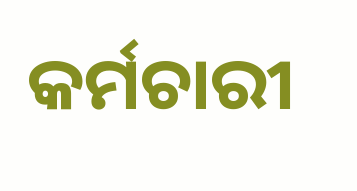କର୍ମଚାରୀ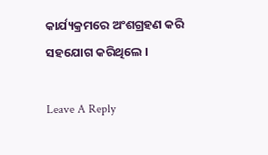କାର୍ଯ୍ୟକ୍ରମରେ ଅଂଶଗ୍ରହଣ କରି ସହଯୋଗ କରିଥିଲେ ।

Leave A Reply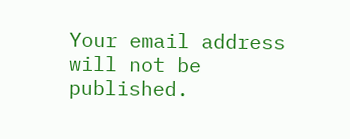Your email address will not be published.